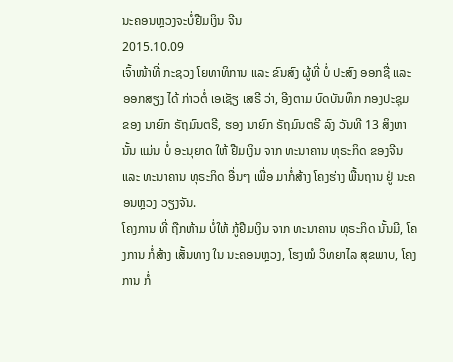ນະຄອນຫຼວງຈະບໍ່ຢືມເງິນ ຈີນ
2015.10.09
ເຈົ້າໜ້າທີ່ ກະຊວງ ໂຍທາທິການ ແລະ ຂົນສົງ ຜູ້ທີ່ ບໍ່ ປະສົງ ອອກຊື່ ແລະ ອອກສຽງ ໄດ້ ກ່າວຕໍ່ ເອເຊັຽ ເສຣີ ວ່າ, ອີງຕາມ ບົດບັນທຶກ ກອງປະຊຸມ ຂອງ ນາຍົກ ຣັຖມົນຕຣີ, ຮອງ ນາຍົກ ຣັຖມົນຕຣີ ລົງ ວັນທີ 13 ສິງຫາ ນັ້ນ ແມ່ນ ບໍ່ ອະນຸຍາດ ໃຫ້ ຢືມເງິນ ຈາກ ທະນາຄານ ທຸຣະກິດ ຂອງຈີນ ແລະ ທະນາຄານ ທຸຣະກິດ ອື່ນໆ ເພື່ອ ມາກໍ່ສ້າງ ໂຄງຮ່າງ ພື້ນຖານ ຢູ່ ນະຄອນຫຼວງ ວຽງຈັນ.
ໂຄງການ ທີ່ ຖືກຫ້າມ ບໍ່ໃຫ້ ກູ້ຢືມເງິນ ຈາກ ທະນາຄານ ທຸຣະກິດ ນັ້ນມີ, ໂຄງການ ກໍ່ສ້າງ ເສັ້ນທາງ ໃນ ນະຄອນຫຼວງ, ໂຮງໝໍ ວິທຍາໄລ ສຸຂພາບ, ໂຄງການ ກໍ່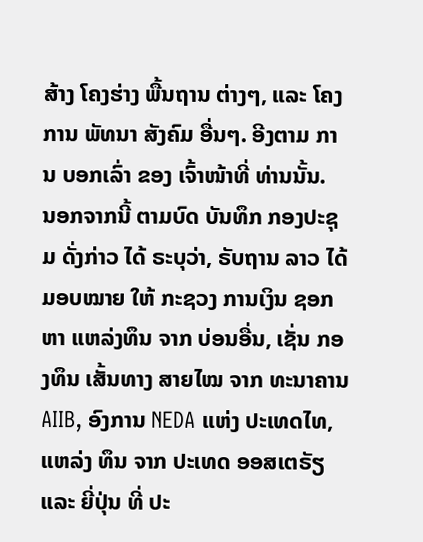ສ້າງ ໂຄງຮ່າງ ພື້ນຖານ ຕ່າງໆ, ແລະ ໂຄງການ ພັທນາ ສັງຄົມ ອື່ນໆ. ອີງຕາມ ການ ບອກເລົ່າ ຂອງ ເຈົ້າໜ້າທີ່ ທ່ານນັ້ນ.
ນອກຈາກນີ້ ຕາມບົດ ບັນທຶກ ກອງປະຊຸມ ດັ່ງກ່າວ ໄດ້ ຣະບຸວ່າ, ຣັບຖານ ລາວ ໄດ້ ມອບໝາຍ ໃຫ້ ກະຊວງ ການເງິນ ຊອກຫາ ແຫລ່ງທຶນ ຈາກ ບ່ອນອື່ນ, ເຊັ່ນ ກອງທຶນ ເສັ້ນທາງ ສາຍໄໝ ຈາກ ທະນາຄານ AIIB, ອົງການ NEDA ແຫ່ງ ປະເທດໄທ, ແຫລ່ງ ທຶນ ຈາກ ປະເທດ ອອສເຕຣັຽ ແລະ ຍີ່ປຸ່ນ ທີ່ ປະ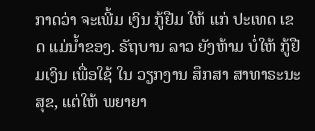ກາດວ່າ ຈະເພີ້ມ ເງິນ ກູ້ຢືມ ໃຫ້ ແກ່ ປະເທດ ເຂດ ແມ່ນ້ຳຂອງ. ຣັຖບານ ລາວ ຍັງຫ້າມ ບໍ່ໃຫ້ ກູ້ຢືມເງິນ ເພື່ອໃຊ້ ໃນ ວຽກງານ ສຶກສາ ສາທາຣະນະສຸຂ, ແຕ່ໃຫ້ ພຍາຍາ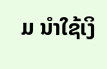ມ ນໍາໃຊ້ເງິ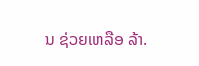ນ ຊ່ວຍເຫລືອ ລ້າ.